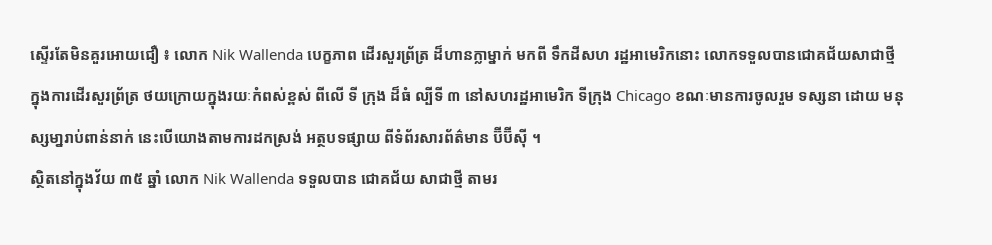ស្ទើរតែមិនគួរអោយជឿ ៖ លោក Nik Wallenda បេក្ខភាព ដើរសួរព្រ័ត្រ ដ៏ហានក្លាម្នាក់ មកពី ទឹកដីសហ រដ្ឋអាមេរិកនោះ លោកទទួលបានជោគជ័យសាជាថ្មី ក្នុងការដើរសួរព្រ័ត្រ ថយក្រោយក្នុងរយៈកំពស់ខ្ពស់ ពីលើ ទី ក្រុង ដ៏ធំ ល្បីទី ៣ នៅសហរដ្ឋអាមេរិក ទីក្រុង Chicago ខណៈមានការចូលរួម ទស្សនា ដោយ មនុស្សមា្នរាប់ពាន់នាក់ នេះបើយោងតាមការដកស្រង់ អត្ថបទផ្សាយ ពីទំព័រសារព័ត៌មាន ប៊ីប៊ីស៊ី ។
ស្ថិតនៅក្នុងវ័យ ៣៥ ឆ្នាំ លោក Nik Wallenda ទទួលបាន ជោគជ័យ សាជាថ្មី តាមរ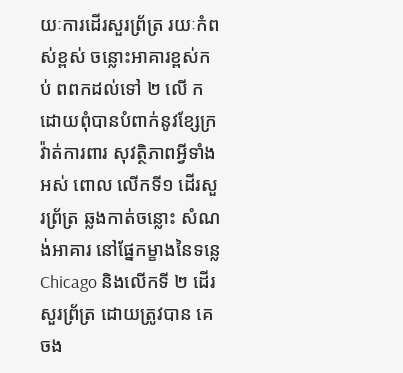យៈការដើរសួរព្រ័ត្រ រយៈកំពស់ខ្ពស់ ចន្លោះអាគារខ្ពស់កប់ ពពកដល់ទៅ ២ លើ ក ដោយពុំបានបំពាក់នូវខ្សែក្រវ៉ាត់ការពារ សុវត្ថិភាពអ្វីទាំងអស់ ពោល លើកទី១ ដើរសួរព្រ័ត្រ ឆ្លងកាត់ចន្លោះ សំណង់អាគារ នៅផ្នែកម្ខាងនៃទន្លេ Chicago និងលើកទី ២ ដើរសួរព្រ័ត្រ ដោយត្រូវបាន គេចង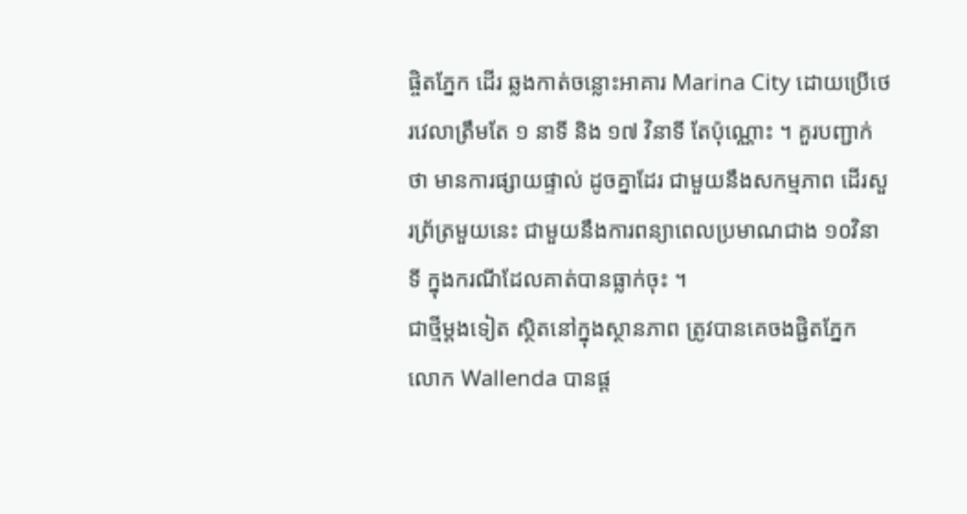ផ្ចិតភ្នែក ដើរ ឆ្លងកាត់ចន្លោះអាគារ Marina City ដោយប្រើថេរវេលាត្រឹមតែ ១ នាទី និង ១៧ វិនាទី តែប៉ុណ្ណោះ ។ គួរបញ្ជាក់ថា មានការផ្សាយផ្ទាល់ ដូចគ្នាដែរ ជាមួយនឹងសកម្មភាព ដើរសួរព្រ័ត្រមួយនេះ ជាមួយនឹងការពន្យាពេលប្រមាណជាង ១០វិនាទី ក្នុងករណីដែលគាត់បានធ្លាក់ចុះ ។
ជាថ្មីម្តងទៀត ស្ថិតនៅក្នុងស្ថានភាព ត្រូវបានគេចងផ្ជិតភ្នែក លោក Wallenda បានផ្ត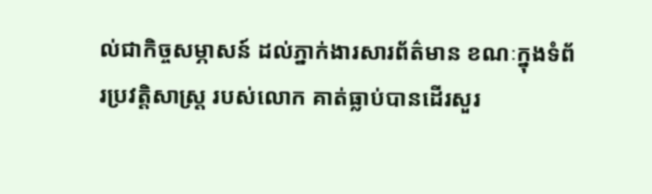ល់ជាកិច្ចសម្ភាសន៍ ដល់ភ្នាក់ងារសារព័ត៌មាន ខណៈក្នុងទំព័រប្រវត្តិសាស្រ្ត របស់លោក គាត់ធ្លាប់បានដើរសួរ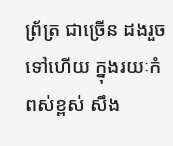ព្រ័ត្រ ជាច្រើន ដងរួចទៅហើយ ក្នុងរយៈកំពស់ខ្ពស់ សឹង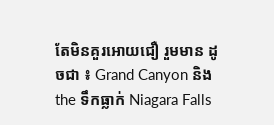តែមិនគួរអោយជឿ រួមមាន ដូចជា ៖ Grand Canyon និង the ទឹកធ្លាក់ Niagara Falls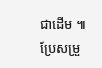ជាដើម ៕
ប្រែសម្រួ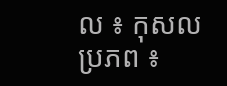ល ៖ កុសល
ប្រភព ៖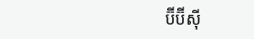ប៊ីប៊ីស៊ី